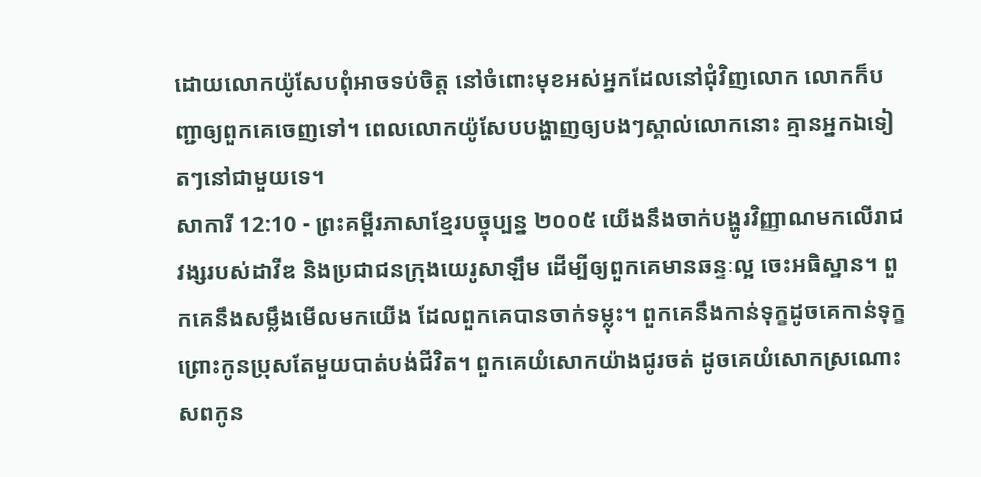ដោយលោកយ៉ូសែបពុំអាចទប់ចិត្ត នៅចំពោះមុខអស់អ្នកដែលនៅជុំវិញលោក លោកក៏បញ្ជាឲ្យពួកគេចេញទៅ។ ពេលលោកយ៉ូសែបបង្ហាញឲ្យបងៗស្គាល់លោកនោះ គ្មានអ្នកឯទៀតៗនៅជាមួយទេ។
សាការី 12:10 - ព្រះគម្ពីរភាសាខ្មែរបច្ចុប្បន្ន ២០០៥ យើងនឹងចាក់បង្ហូរវិញ្ញាណមកលើរាជវង្សរបស់ដាវីឌ និងប្រជាជនក្រុងយេរូសាឡឹម ដើម្បីឲ្យពួកគេមានឆន្ទៈល្អ ចេះអធិស្ឋាន។ ពួកគេនឹងសម្លឹងមើលមកយើង ដែលពួកគេបានចាក់ទម្លុះ។ ពួកគេនឹងកាន់ទុក្ខដូចគេកាន់ទុក្ខព្រោះកូនប្រុសតែមួយបាត់បង់ជីវិត។ ពួកគេយំសោកយ៉ាងជូរចត់ ដូចគេយំសោកស្រណោះសពកូន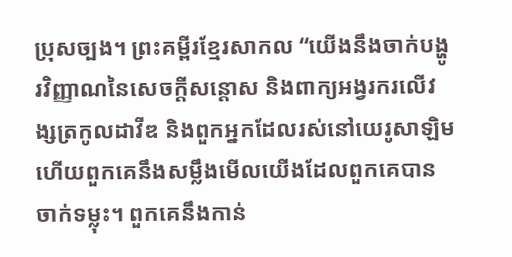ប្រុសច្បង។ ព្រះគម្ពីរខ្មែរសាកល “យើងនឹងចាក់បង្ហូរវិញ្ញាណនៃសេចក្ដីសន្ដោស និងពាក្យអង្វរករលើវង្សត្រកូលដាវីឌ និងពួកអ្នកដែលរស់នៅយេរូសាឡិម ហើយពួកគេនឹងសម្លឹងមើលយើងដែលពួកគេបានចាក់ទម្លុះ។ ពួកគេនឹងកាន់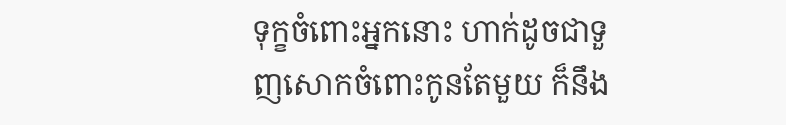ទុក្ខចំពោះអ្នកនោះ ហាក់ដូចជាទួញសោកចំពោះកូនតែមួយ ក៏នឹង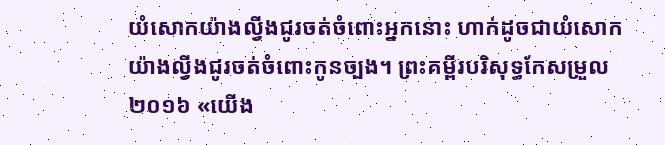យំសោកយ៉ាងល្វីងជូរចត់ចំពោះអ្នកនោះ ហាក់ដូចជាយំសោកយ៉ាងល្វីងជូរចត់ចំពោះកូនច្បង។ ព្រះគម្ពីរបរិសុទ្ធកែសម្រួល ២០១៦ «យើង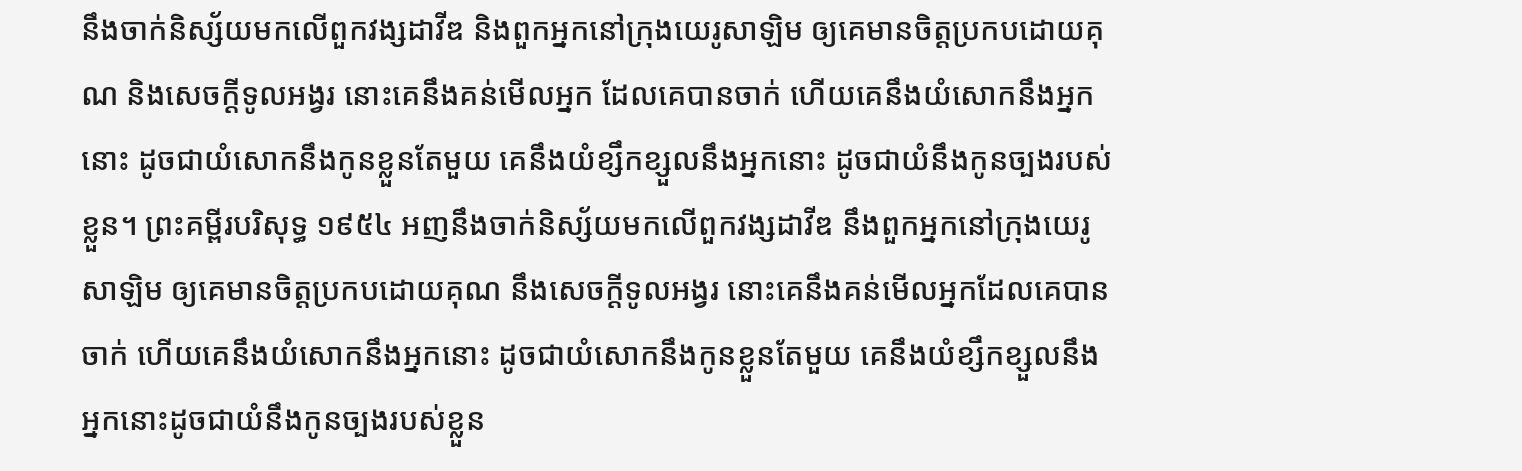នឹងចាក់និស្ស័យមកលើពួកវង្សដាវីឌ និងពួកអ្នកនៅក្រុងយេរូសាឡិម ឲ្យគេមានចិត្តប្រកបដោយគុណ និងសេចក្ដីទូលអង្វរ នោះគេនឹងគន់មើលអ្នក ដែលគេបានចាក់ ហើយគេនឹងយំសោកនឹងអ្នកនោះ ដូចជាយំសោកនឹងកូនខ្លួនតែមួយ គេនឹងយំខ្សឹកខ្សួលនឹងអ្នកនោះ ដូចជាយំនឹងកូនច្បងរបស់ខ្លួន។ ព្រះគម្ពីរបរិសុទ្ធ ១៩៥៤ អញនឹងចាក់និស្ស័យមកលើពួកវង្សដាវីឌ នឹងពួកអ្នកនៅក្រុងយេរូសាឡិម ឲ្យគេមានចិត្តប្រកបដោយគុណ នឹងសេចក្ដីទូលអង្វរ នោះគេនឹងគន់មើលអ្នកដែលគេបានចាក់ ហើយគេនឹងយំសោកនឹងអ្នកនោះ ដូចជាយំសោកនឹងកូនខ្លួនតែមួយ គេនឹងយំខ្សឹកខ្សួលនឹងអ្នកនោះដូចជាយំនឹងកូនច្បងរបស់ខ្លួន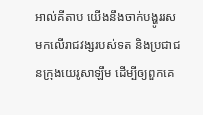អាល់គីតាប យើងនឹងចាក់បង្ហូររសមកលើរាជវង្សរបស់ទត និងប្រជាជនក្រុងយេរូសាឡឹម ដើម្បីឲ្យពួកគេ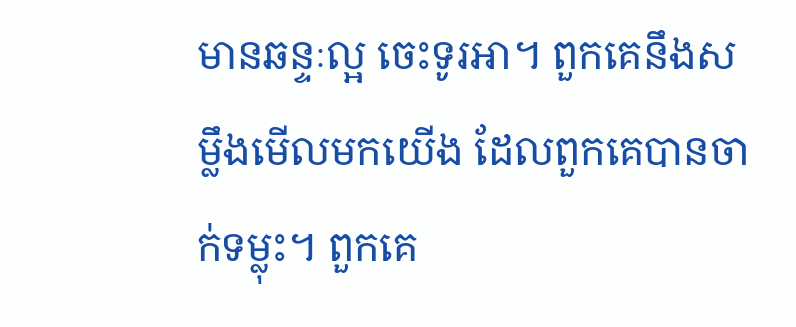មានឆន្ទៈល្អ ចេះទូរអា។ ពួកគេនឹងសម្លឹងមើលមកយើង ដែលពួកគេបានចាក់ទម្លុះ។ ពួកគេ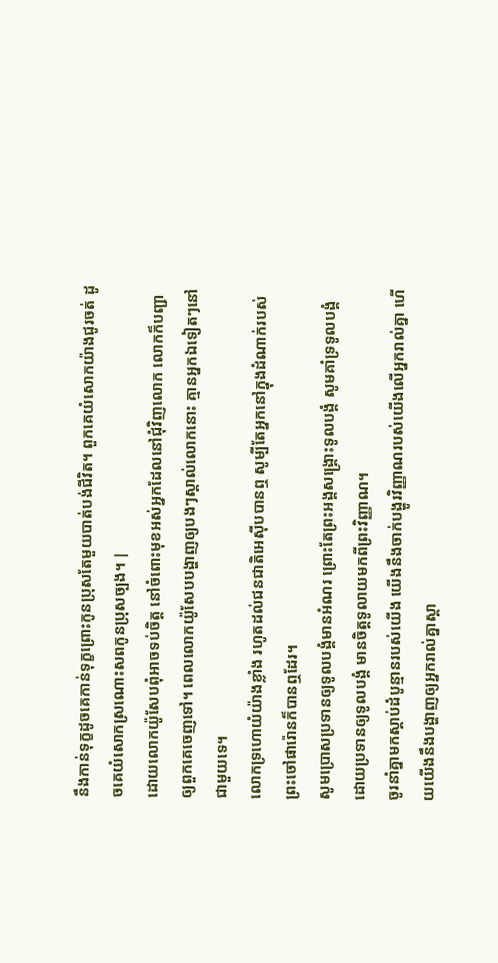នឹងកាន់ទុក្ខដូចគេកាន់ទុក្ខព្រោះកូនប្រុសតែមួយបាត់បង់ជីវិត។ ពួកគេយំសោកយ៉ាងជូរចត់ ដូចគេយំសោកស្រណោះសពកូនប្រុសច្បង។ |
ដោយលោកយ៉ូសែបពុំអាចទប់ចិត្ត នៅចំពោះមុខអស់អ្នកដែលនៅជុំវិញលោក លោកក៏បញ្ជាឲ្យពួកគេចេញទៅ។ ពេលលោកយ៉ូសែបបង្ហាញឲ្យបងៗស្គាល់លោកនោះ គ្មានអ្នកឯទៀតៗនៅជាមួយទេ។
លោកទ្រហោយំយ៉ាងខ្លាំង រហូតដល់ជនជាតិអេស៊ីបបានឮ សូម្បីតែអ្នកនៅក្នុងដំណាក់របស់ព្រះចៅផារ៉ោនក៏បានឮដែរ។
សូមប្រោសប្រទានឲ្យទូលបង្គំមានអំណរ ព្រោះតែព្រះអង្គសង្គ្រោះទូលបង្គំ សូមគាំទ្រទូលបង្គំ ដោយប្រទានឲ្យទូលបង្គំ មានចិត្តទូលាយមកពីព្រះវិញ្ញាណ។
ចូរនាំគ្នាមកស្ដាប់ដំបូន្មានរបស់យើង យើងនឹងចាក់បង្ហូរវិញ្ញាណរបស់យើងលើអ្នករាល់គ្នា ហើយយើងនឹងបង្ហាញឲ្យអ្នករាល់គ្នាស្គា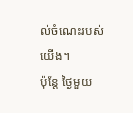ល់ចំណេះរបស់យើង។
ប៉ុន្តែ ថ្ងៃមួយ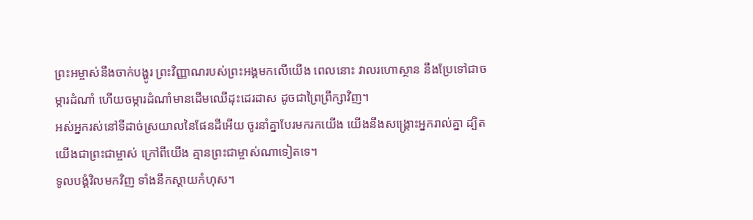ព្រះអម្ចាស់នឹងចាក់បង្ហូរ ព្រះវិញ្ញាណរបស់ព្រះអង្គមកលើយើង ពេលនោះ វាលរហោស្ថាន នឹងប្រែទៅជាចម្ការដំណាំ ហើយចម្ការដំណាំមានដើមឈើដុះដេរដាស ដូចជាព្រៃព្រឹក្សាវិញ។
អស់អ្នករស់នៅទីដាច់ស្រយាលនៃផែនដីអើយ ចូរនាំគ្នាបែរមករកយើង យើងនឹងសង្គ្រោះអ្នករាល់គ្នា ដ្បិតយើងជាព្រះជាម្ចាស់ ក្រៅពីយើង គ្មានព្រះជាម្ចាស់ណាទៀតទេ។
ទូលបង្គំវិលមកវិញ ទាំងនឹកស្ដាយកំហុស។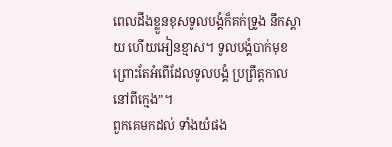ពេលដឹងខ្លួនខុសទូលបង្គំក៏គក់ទ្រូង នឹកស្ដាយ ហើយអៀនខ្មាស។ ទូលបង្គំបាក់មុខ ព្រោះតែអំពើដែលទូលបង្គំ ប្រព្រឹត្តកាលនៅពីក្មេង”។
ពួកគេមកដល់ ទាំងយំផង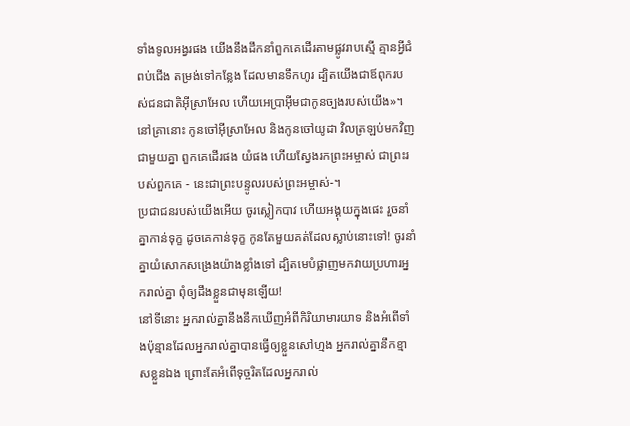ទាំងទូលអង្វរផង យើងនឹងដឹកនាំពួកគេដើរតាមផ្លូវរាបស្មើ គ្មានអ្វីជំពប់ជើង តម្រង់ទៅកន្លែង ដែលមានទឹកហូរ ដ្បិតយើងជាឪពុករបស់ជនជាតិអ៊ីស្រាអែល ហើយអេប្រាអ៊ីមជាកូនច្បងរបស់យើង»។
នៅគ្រានោះ កូនចៅអ៊ីស្រាអែល និងកូនចៅយូដា វិលត្រឡប់មកវិញជាមួយគ្នា ពួកគេដើរផង យំផង ហើយស្វែងរកព្រះអម្ចាស់ ជាព្រះរបស់ពួកគេ - នេះជាព្រះបន្ទូលរបស់ព្រះអម្ចាស់-។
ប្រជាជនរបស់យើងអើយ ចូរស្លៀកបាវ ហើយអង្គុយក្នុងផេះ រួចនាំគ្នាកាន់ទុក្ខ ដូចគេកាន់ទុក្ខ កូនតែមួយគត់ដែលស្លាប់នោះទៅ! ចូរនាំគ្នាយំសោកសង្រេងយ៉ាងខ្លាំងទៅ ដ្បិតមេបំផ្លាញមកវាយប្រហារអ្នករាល់គ្នា ពុំឲ្យដឹងខ្លួនជាមុនឡើយ!
នៅទីនោះ អ្នករាល់គ្នានឹងនឹកឃើញអំពីកិរិយាមារយាទ និងអំពើទាំងប៉ុន្មានដែលអ្នករាល់គ្នាបានធ្វើឲ្យខ្លួនសៅហ្មង អ្នករាល់គ្នានឹកខ្មាសខ្លួនឯង ព្រោះតែអំពើទុច្ចរិតដែលអ្នករាល់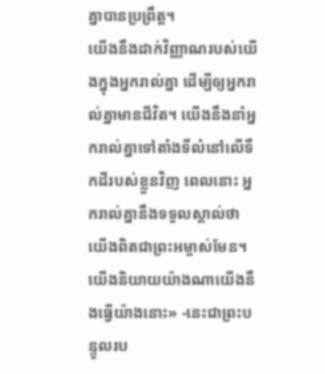គ្នាបានប្រព្រឹត្ត។
យើងនឹងដាក់វិញ្ញាណរបស់យើងក្នុងអ្នករាល់គ្នា ដើម្បីឲ្យអ្នករាល់គ្នាមានជីវិត។ យើងនឹងនាំអ្នករាល់គ្នាទៅតាំងទីលំនៅលើទឹកដីរបស់ខ្លួនវិញ ពេលនោះ អ្នករាល់គ្នានឹងទទួលស្គាល់ថា យើងពិតជាព្រះអម្ចាស់មែន។ យើងនិយាយយ៉ាងណាយើងនឹងធ្វើយ៉ាងនោះ» -នេះជាព្រះបន្ទូលរប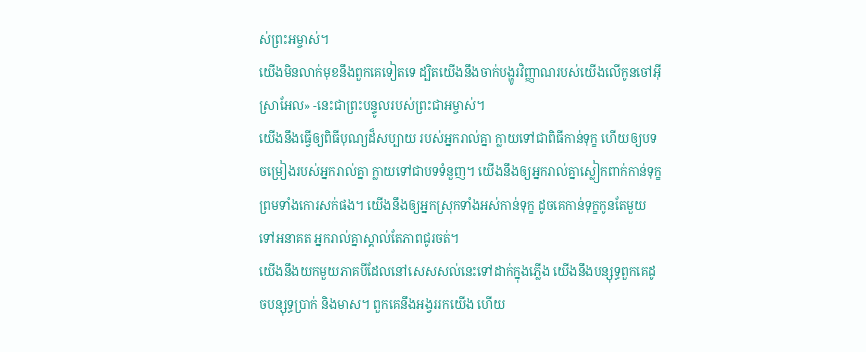ស់ព្រះអម្ចាស់។
យើងមិនលាក់មុខនឹងពួកគេទៀតទេ ដ្បិតយើងនឹងចាក់បង្ហូរវិញ្ញាណរបស់យើងលើកូនចៅអ៊ីស្រាអែល» -នេះជាព្រះបន្ទូលរបស់ព្រះជាអម្ចាស់។
យើងនឹងធ្វើឲ្យពិធីបុណ្យដ៏សប្បាយ របស់អ្នករាល់គ្នា ក្លាយទៅជាពិធីកាន់ទុក្ខ ហើយឲ្យបទចម្រៀងរបស់អ្នករាល់គ្នា ក្លាយទៅជាបទទំនួញ។ យើងនឹងឲ្យអ្នករាល់គ្នាស្លៀកពាក់កាន់ទុក្ខ ព្រមទាំងកោរសក់ផង។ យើងនឹងឲ្យអ្នកស្រុកទាំងអស់កាន់ទុក្ខ ដូចគេកាន់ទុក្ខកូនតែមួយ ទៅអនាគត អ្នករាល់គ្នាស្គាល់តែភាពជូរចត់។
យើងនឹងយកមួយភាគបីដែលនៅសេសសល់នេះទៅដាក់ក្នុងភ្លើង យើងនឹងបន្សុទ្ធពួកគេដូចបន្សុទ្ធប្រាក់ និងមាស។ ពួកគេនឹងអង្វររកយើង ហើយ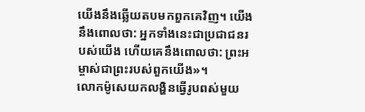យើងនឹងឆ្លើយតបមកពួកគេវិញ។ យើងនឹងពោលថា: អ្នកទាំងនេះជាប្រជាជនរបស់យើង ហើយគេនឹងពោលថា: ព្រះអម្ចាស់ជាព្រះរបស់ពួកយើង»។
លោកម៉ូសេយកលង្ហិនធ្វើរូបពស់មួយ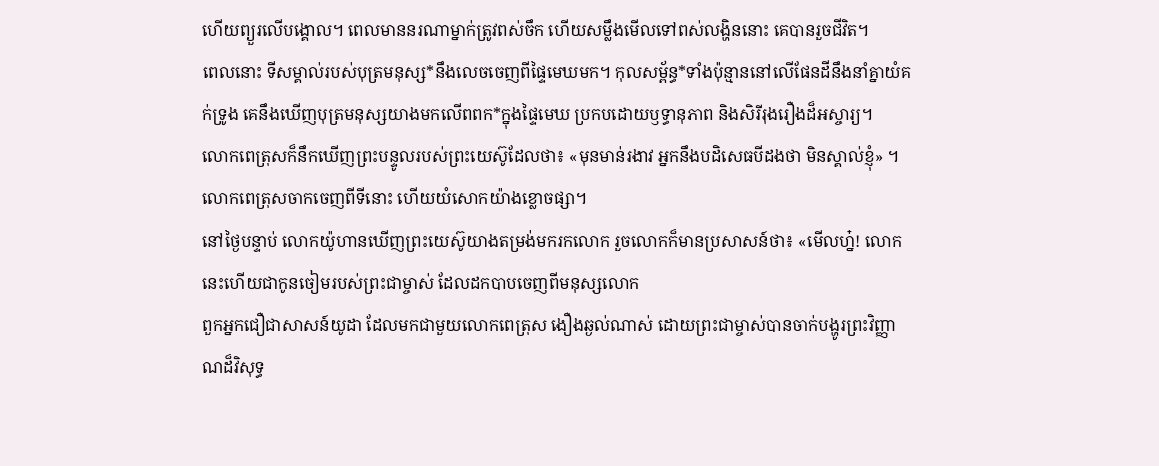ហើយព្យួរលើបង្គោល។ ពេលមាននរណាម្នាក់ត្រូវពស់ចឹក ហើយសម្លឹងមើលទៅពស់លង្ហិននោះ គេបានរួចជីវិត។
ពេលនោះ ទីសម្គាល់របស់បុត្រមនុស្ស*នឹងលេចចេញពីផ្ទៃមេឃមក។ កុលសម្ព័ន្ធ*ទាំងប៉ុន្មាននៅលើផែនដីនឹងនាំគ្នាយំគក់ទ្រូង គេនឹងឃើញបុត្រមនុស្សយាងមកលើពពក*ក្នុងផ្ទៃមេឃ ប្រកបដោយឫទ្ធានុភាព និងសិរីរុងរឿងដ៏អស្ចារ្យ។
លោកពេត្រុសក៏នឹកឃើញព្រះបន្ទូលរបស់ព្រះយេស៊ូដែលថា៖ «មុនមាន់រងាវ អ្នកនឹងបដិសេធបីដងថា មិនស្គាល់ខ្ញុំ» ។ លោកពេត្រុសចាកចេញពីទីនោះ ហើយយំសោកយ៉ាងខ្លោចផ្សា។
នៅថ្ងៃបន្ទាប់ លោកយ៉ូហានឃើញព្រះយេស៊ូយាងតម្រង់មករកលោក រួចលោកក៏មានប្រសាសន៍ថា៖ «មើលហ្ន៎! លោកនេះហើយជាកូនចៀមរបស់ព្រះជាម្ចាស់ ដែលដកបាបចេញពីមនុស្សលោក
ពួកអ្នកជឿជាសាសន៍យូដា ដែលមកជាមួយលោកពេត្រុស ងឿងឆ្ងល់ណាស់ ដោយព្រះជាម្ចាស់បានចាក់បង្ហូរព្រះវិញ្ញាណដ៏វិសុទ្ធ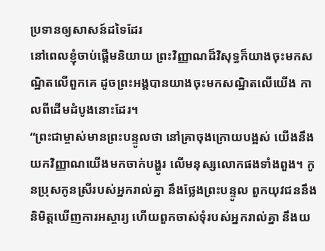ប្រទានឲ្យសាសន៍ដទៃដែរ
នៅពេលខ្ញុំចាប់ផ្ដើមនិយាយ ព្រះវិញ្ញាណដ៏វិសុទ្ធក៏យាងចុះមកសណ្ឋិតលើពួកគេ ដូចព្រះអង្គបានយាងចុះមកសណ្ឋិតលើយើង កាលពីដើមដំបូងនោះដែរ។
“ព្រះជាម្ចាស់មានព្រះបន្ទូលថា នៅគ្រាចុងក្រោយបង្អស់ យើងនឹងយកវិញ្ញាណយើងមកចាក់បង្ហូរ លើមនុស្សលោកផងទាំងពួង។ កូនប្រុសកូនស្រីរបស់អ្នករាល់គ្នា នឹងថ្លែងព្រះបន្ទូល ពួកយុវជននឹងនិមិត្តឃើញការអស្ចារ្យ ហើយពួកចាស់ទុំរបស់អ្នករាល់គ្នា នឹងយ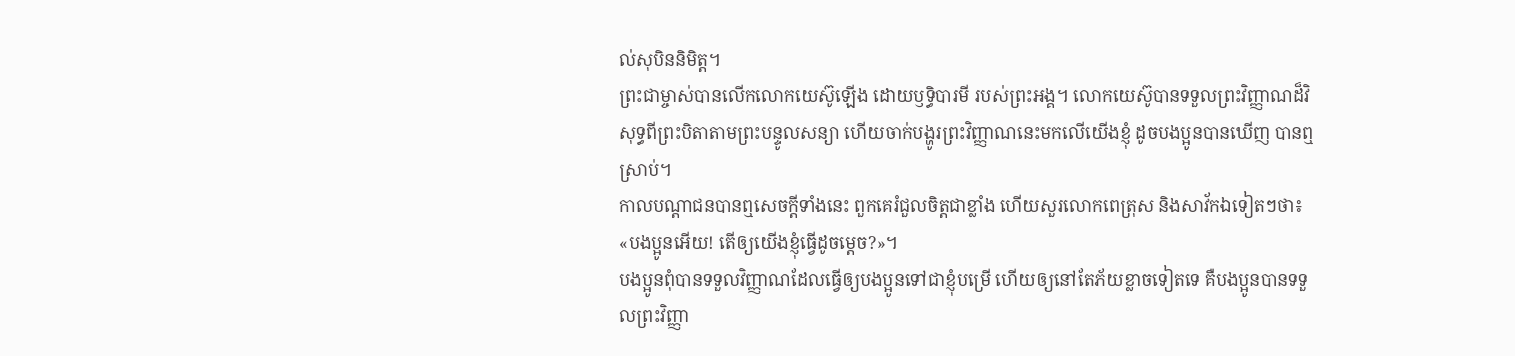ល់សុបិននិមិត្ត។
ព្រះជាម្ចាស់បានលើកលោកយេស៊ូឡើង ដោយឫទ្ធិបារមី របស់ព្រះអង្គ។ លោកយេស៊ូបានទទួលព្រះវិញ្ញាណដ៏វិសុទ្ធពីព្រះបិតាតាមព្រះបន្ទូលសន្យា ហើយចាក់បង្ហូរព្រះវិញ្ញាណនេះមកលើយើងខ្ញុំ ដូចបងប្អូនបានឃើញ បានឮស្រាប់។
កាលបណ្ដាជនបានឮសេចក្ដីទាំងនេះ ពួកគេរំជួលចិត្តជាខ្លាំង ហើយសួរលោកពេត្រុស និងសាវ័កឯទៀតៗថា៖ «បងប្អូនអើយ! តើឲ្យយើងខ្ញុំធ្វើដូចម្ដេច?»។
បងប្អូនពុំបានទទួលវិញ្ញាណដែលធ្វើឲ្យបងប្អូនទៅជាខ្ញុំបម្រើ ហើយឲ្យនៅតែភ័យខ្លាចទៀតទេ គឺបងប្អូនបានទទួលព្រះវិញ្ញា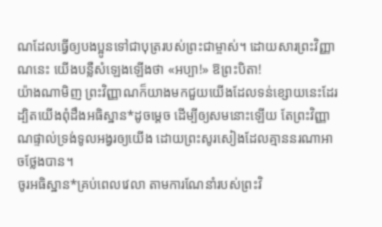ណដែលធ្វើឲ្យបងប្អូនទៅជាបុត្ររបស់ព្រះជាម្ចាស់។ ដោយសារព្រះវិញ្ញាណនេះ យើងបន្លឺសំឡេងឡើងថា «អប្បា!» ឱព្រះបិតា!
យ៉ាងណាមិញ ព្រះវិញ្ញាណក៏យាងមកជួយយើងដែលទន់ខ្សោយនេះដែរ ដ្បិតយើងពុំដឹងអធិស្ឋាន*ដូចម្ដេច ដើម្បីឲ្យសមនោះឡើយ តែព្រះវិញ្ញាណផ្ទាល់ទ្រង់ទូលអង្វរឲ្យយើង ដោយព្រះសូរសៀងដែលគ្មាននរណាអាចថ្លែងបាន។
ចូរអធិស្ឋាន*គ្រប់ពេលវេលា តាមការណែនាំរបស់ព្រះវិ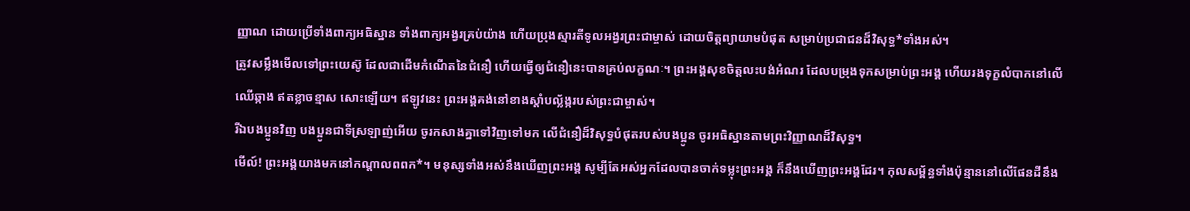ញ្ញាណ ដោយប្រើទាំងពាក្យអធិស្ឋាន ទាំងពាក្យអង្វរគ្រប់យ៉ាង ហើយប្រុងស្មារតីទូលអង្វរព្រះជាម្ចាស់ ដោយចិត្តព្យាយាមបំផុត សម្រាប់ប្រជាជនដ៏វិសុទ្ធ*ទាំងអស់។
ត្រូវសម្លឹងមើលទៅព្រះយេស៊ូ ដែលជាដើមកំណើតនៃជំនឿ ហើយធ្វើឲ្យជំនឿនេះបានគ្រប់លក្ខណៈ។ ព្រះអង្គសុខចិត្តលះបង់អំណរ ដែលបម្រុងទុកសម្រាប់ព្រះអង្គ ហើយរងទុក្ខលំបាកនៅលើឈើឆ្កាង ឥតខ្លាចខ្មាស សោះឡើយ។ ឥឡូវនេះ ព្រះអង្គគង់នៅខាងស្ដាំបល្ល័ង្ករបស់ព្រះជាម្ចាស់។
រីឯបងប្អូនវិញ បងប្អូនជាទីស្រឡាញ់អើយ ចូរកសាងគ្នាទៅវិញទៅមក លើជំនឿដ៏វិសុទ្ធបំផុតរបស់បងប្អូន ចូរអធិស្ឋានតាមព្រះវិញ្ញាណដ៏វិសុទ្ធ។
មើល៍! ព្រះអង្គយាងមកនៅកណ្ដាលពពក*។ មនុស្សទាំងអស់នឹងឃើញព្រះអង្គ សូម្បីតែអស់អ្នកដែលបានចាក់ទម្លុះព្រះអង្គ ក៏នឹងឃើញព្រះអង្គដែរ។ កុលសម្ព័ន្ធទាំងប៉ុន្មាននៅលើផែនដីនឹង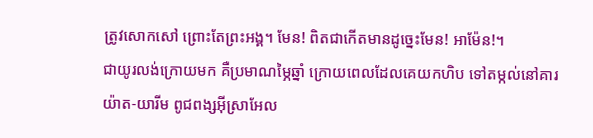ត្រូវសោកសៅ ព្រោះតែព្រះអង្គ។ មែន! ពិតជាកើតមានដូច្នេះមែន! អាម៉ែន!។
ជាយូរលង់ក្រោយមក គឺប្រមាណម្ភៃឆ្នាំ ក្រោយពេលដែលគេយកហិប ទៅតម្កល់នៅគារយ៉ាត-យារីម ពូជពង្សអ៊ីស្រាអែល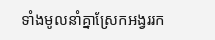ទាំងមូលនាំគ្នាស្រែកអង្វររក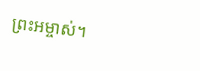ព្រះអម្ចាស់។